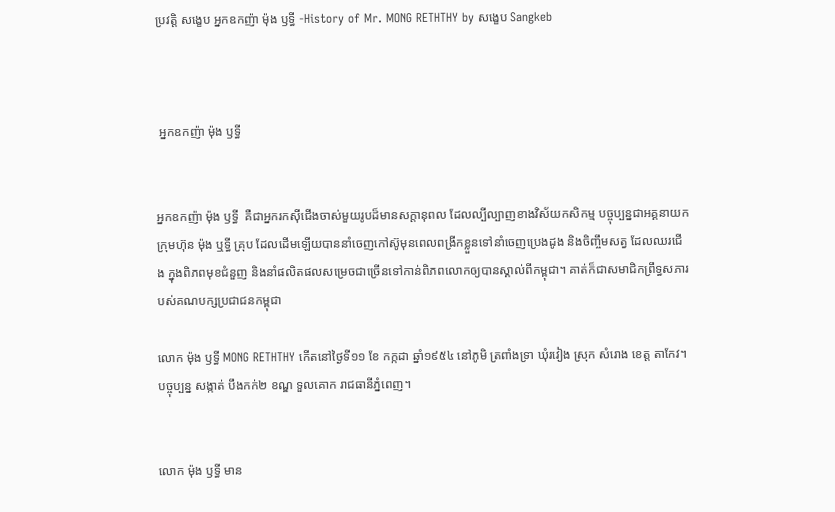ប្រវត្តិ សង្ខេប អ្នកឧកញ៉ា ម៉ុង ឫទ្ធី -History of Mr. MONG RETHTHY by សង្ខេប Sangkeb



 អ្នកឧកញ៉ា ម៉ុង ឫទ្ធី


អ្នកឧកញ៉ា ម៉ុង ឫទ្ធី  គឺជាអ្នករកស៊ីជើងចាស់មួយរូបដ៏មានសក្តានុពល ដែលល្បីល្បាញខាងវិស័យកសិកម្ម បច្ចុប្បន្នជាអគ្គនាយកក្រុមហ៊ុន ម៉ុង ឬទ្ធី គ្រុប ដែលដើមឡើយបាននាំចេញកៅស៊ូមុនពេលពង្រីកខ្លួនទៅនាំចេញប្រេងដូង និងចិញ្ចឹមសត្វ ដែលឈរជើង ក្នុងពិភពមុខជំនួញ និងនាំផលិតផលសម្រេចជាច្រើនទៅកាន់ពិភពលោកឲ្យបានស្គាល់ពីកម្ពុជា។ គាត់ក៏ជាសមាជិកព្រឹទ្ធសភារបស់គណបក្សប្រជាជនកម្ពុជា

លោក ម៉ុង ឫទ្ធី MONG RETHTHY កើតនៅថ្ងៃទី១១ ខែ កក្កដា ឆ្នាំ១៩៥៤ នៅភូមិ ត្រពាំងទ្រា ឃុំរវៀង ស្រុក សំរោង ខេត្ត តាកែវ។ បច្ចុប្បន្ន សង្កាត់ បឹងកក់២ ខណ្ឌ ទួលគោក រាជធានីភ្នំពេញ។


លោក ម៉ុង ឫទ្ធី មាន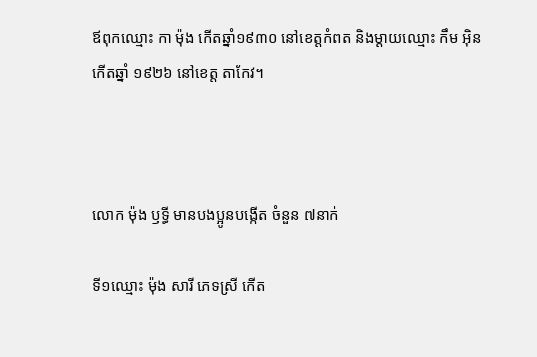ឪពុកឈ្មោះ កា ម៉ុង កើតឆ្នាំ១៩៣០ នៅខេត្តកំពត និងម្ដាយឈ្មោះ កឹម អ៊ិន កើតឆ្នាំ ១៩២៦ នៅខេត្ត តាកែវ។



លោក ម៉ុង ឫទ្ធី មានបងប្អូនបង្កើត ចំនួន ៧នាក់

ទី១ឈ្មោះ ម៉ុង សារី ភេទស្រី កើត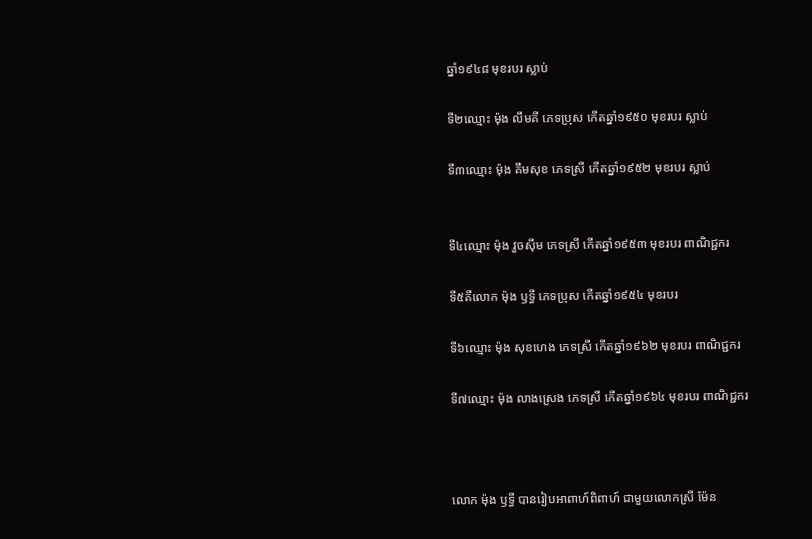ឆ្នាំ១៩៤៨ មុខរបរ ស្លាប់

ទី២ឈ្មោះ ម៉ុង លឹមគី ភេទប្រុស កើតឆ្នាំ១៩៥០ មុខរបរ ស្លាប់

ទី៣ឈ្មោះ ម៉ុង គឹមសុខ ភេទស្រី កើតឆ្នាំ១៩៥២ មុខរបរ ស្លាប់


ទី៤ឈ្មោះ ម៉ុង វួចស៊ីម ភេទស្រី កើតឆ្នាំ១៩៥៣ មុខរបរ ពាណិជ្ជករ

ទី៥គឺលោក ម៉ុង ឫទ្ធី ភេទប្រុស កើតឆ្នាំ១៩៥៤ មុខរបរ

ទី៦ឈ្មោះ ម៉ុង សុខហេង ភេទស្រី កើតឆ្នាំ១៩៦២ មុខរបរ ពាណិជ្ជករ

ទី៧ឈ្មោះ ម៉ុង លាងស្រេង ភេទស្រី កើតឆ្នាំ១៩៦៤ មុខរបរ ពាណិជ្ជករ



លោក ម៉ុង ឫទ្ធី បានរៀបអាពាហ៍ពិពាហ៍ ជាមួយលោកស្រី ម៉ែន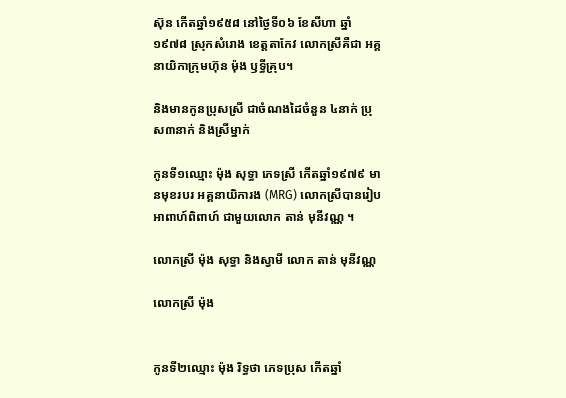ស៊ុន កើតឆ្នាំ១៩៥៨ នៅថ្ងៃទី០៦ ខែសីហា ឆ្នាំ ១៩៧៨ ស្រុកសំរោង ខេត្តតាកែវ លោកស្រីគឺជា អគ្គនាយិកាក្រុមហ៊ុន ម៉ុង ឫទ្ធីគ្រុប។

និងមានកូនប្រុសស្រី ជាចំណងដៃចំនួន ៤នាក់ ប្រុស៣នាក់ និងស្រីម្នាក់

កូនទី១ឈ្មោះ ម៉ុង សុទ្ធា ភេទស្រី កើតឆ្នាំ១៩៧៩ មានមុខរបរ អគ្គនាយិការង (MRG) លោកស្រីបានរៀបអាពាហ៍ពិពាហ៍ ជាមួយលោក តាន់ មុនីវណ្ណ ។

លោកស្រី ម៉ុង សុទ្ធា និងស្វាមី លោក តាន់ មុនីវណ្ណ

លោកស្រី ម៉ុង


កូនទី២ឈ្មោះ ម៉ុង រិទ្ធថា ភេទប្រុស កើតឆ្នាំ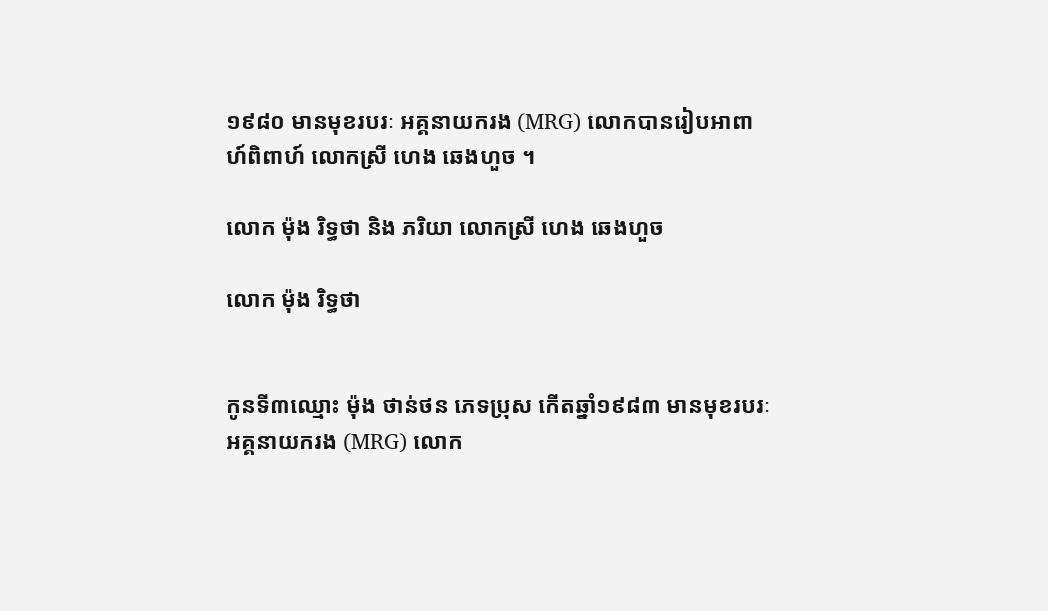១៩៨០ មានមុខរបរៈ អគ្គនាយករង (MRG) លោកបានរៀបអាពាហ៍ពិពាហ៍ លោកស្រី ហេង ឆេងហួច ។

លោក ម៉ុង រិទ្ធថា និង ភរិយា លោកស្រី ហេង ឆេងហួច

លោក ម៉ុង រិទ្ធថា


កូនទី៣ឈ្មោះ ម៉ុង ថាន់ថន ភេទប្រុស កើតឆ្នាំ១៩៨៣ មានមុខរបរៈ អគ្គនាយករង (MRG) លោក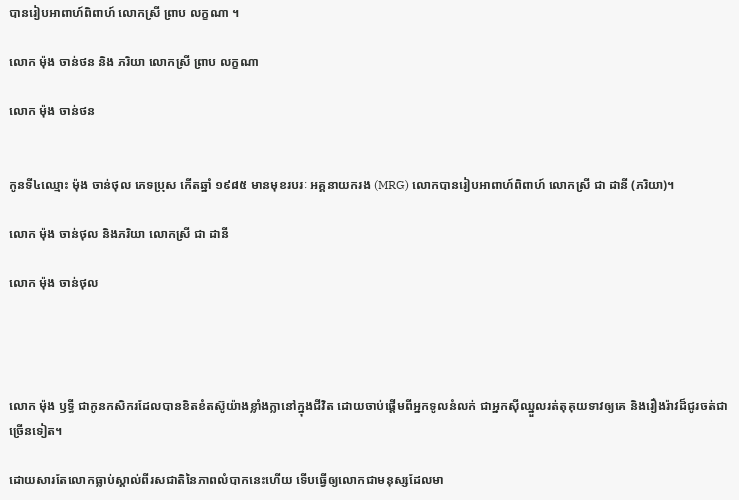បានរៀបអាពាហ៍ពិពាហ៍ លោកស្រី ព្រាប លក្ខណា ។

លោក ម៉ុង ចាន់ថន និង ភរិយា លោកស្រី ព្រាប លក្ខណា

លោក ម៉ុង ចាន់ថន


កូនទី៤ឈ្មោះ ម៉ុង ចាន់ថុល ភេទប្រុស កើតឆ្នាំ ១៩៨៥ មានមុខរបរៈ អគ្គនាយករង (MRG) លោកបានរៀបអាពាហ៍ពិពាហ៍ លោកស្រី ជា ដានី (ភរិយា)។

លោក ម៉ុង ចាន់ថុល និងភរិយា លោកស្រី ជា ដានី

លោក ម៉ុង ចាន់ថុល




លោក ម៉ុង ឫទ្ធី ជាកូនកសិករដែលបានខិតខំតស៊ូយ៉ាងខ្លាំងក្លានៅក្នុងជីវិត ដោយចាប់ផ្ដើមពីអ្នកទូលនំលក់ ជាអ្នកស៊ីឈ្នួលរត់តុគុយទាវឲ្យគេ និងរឿងរ៉ាវដ៏ជូរចត់ជាច្រើនទៀត។

ដោយសារតែលោកធ្លាប់ស្គាល់ពីរសជាតិនៃភាពលំបាកនេះហើយ ទើបធ្វើឲ្យលោកជាមនុស្សដែលមា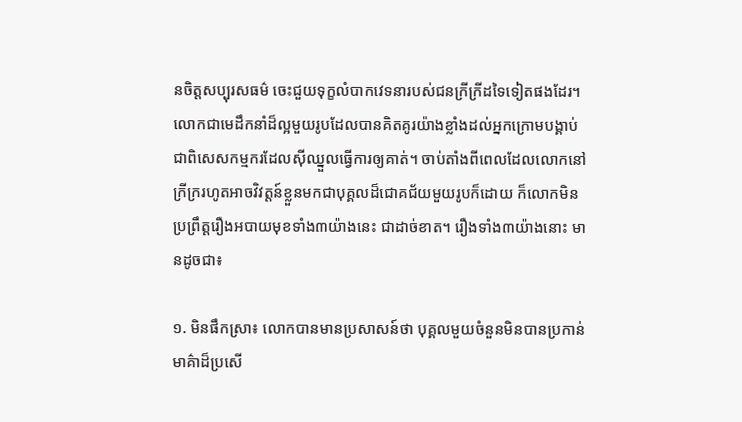នចិត្តសប្បុរសធម៌ ចេះជួយទុក្ខលំបាកវេទនារបស់ជនក្រីក្រីដទៃទៀតផងដែរ។ លោកជាមេដឹកនាំដ៏ល្អមួយរូបដែលបានគិតគូរយ៉ាងខ្លាំងដល់អ្នកក្រោមបង្គាប់ ជាពិសេសកម្មករដែលស៊ីឈ្នួលធ្វើការឲ្យគាត់។ ចាប់តាំងពីពេលដែលលោកនៅក្រីក្ររហូតអាចវិវត្តន៍ខ្លួនមកជាបុគ្គលដ៏ជោគជ័យមួយរូបក៏ដោយ ក៏លោកមិនប្រព្រឹត្តរឿងអបាយមុខទាំង៣យ៉ាងនេះ ជាដាច់ខាត។ រឿងទាំង៣យ៉ាងនោះ មានដូចជា៖

១. មិនផឹកស្រា៖ លោកបានមានប្រសាសន៍ថា បុគ្គលមួយចំនួនមិនបានប្រកាន់មាគ៌ាដ៏ប្រសើ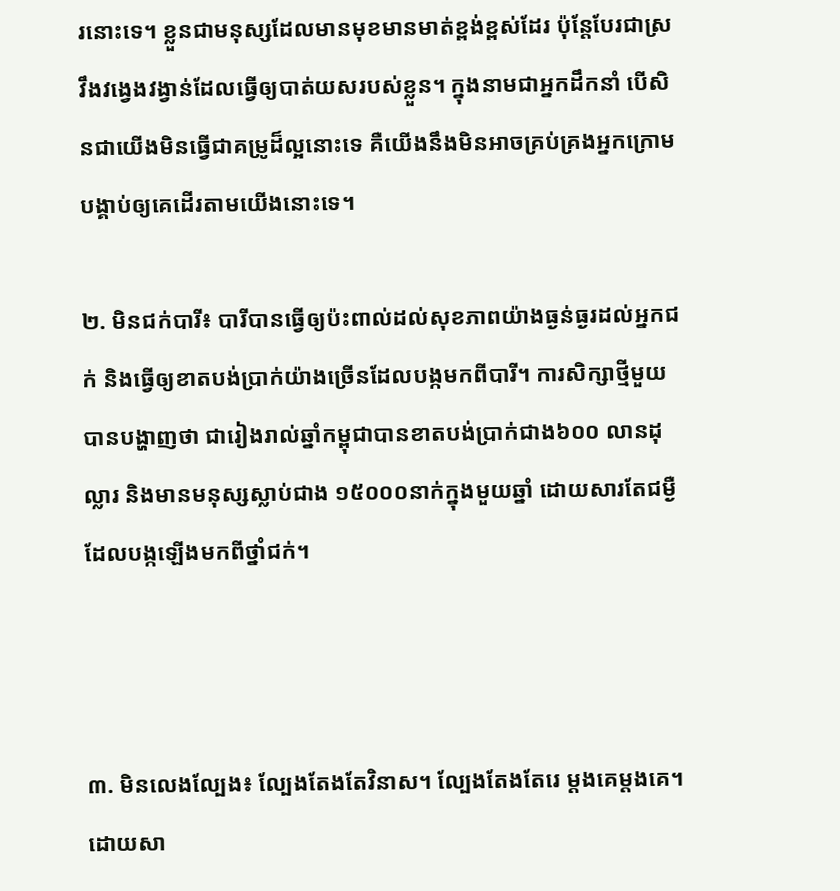រនោះទេ។ ខ្លួនជាមនុស្សដែលមានមុខមានមាត់ខ្ពង់ខ្ពស់ដែរ ប៉ុន្តែបែរជាស្រវឹងវង្វេងវង្វាន់ដែលធ្វើឲ្យបាត់យសរបស់ខ្លួន។ ក្នុងនាមជាអ្នកដឹកនាំ បើសិនជាយើងមិនធ្វើជាគម្រូដ៏ល្អនោះទេ គឺយើងនឹងមិនអាចគ្រប់គ្រងអ្នកក្រោមបង្គាប់ឲ្យគេដើរតាមយើងនោះទេ។

២. មិនជក់បារី៖ បារីបានធ្វើឲ្យប៉ះពាល់ដល់សុខភាពយ៉ាងធ្ងន់ធ្ងរដល់អ្នកជក់ និងធ្វើឲ្យខាតបង់ប្រាក់យ៉ាងច្រើនដែលបង្កមកពីបារី។ ការសិក្សាថ្មីមួយបានបង្ហាញថា ជារៀងរាល់ឆ្នាំកម្ពុជាបានខាតបង់ប្រាក់ជាង៦០០ លានដុល្លារ និងមានមនុស្សស្លាប់ជាង ១៥០០០នាក់ក្នុងមួយឆ្នាំ ដោយសារតែជម្ងឺដែលបង្កឡើងមកពីថ្នាំជក់។



៣. មិនលេងល្បែង៖ ល្បែងតែងតែវិនាស។ ល្បែងតែងតែរេ ម្ដងគេម្ដងគេ។ ដោយសា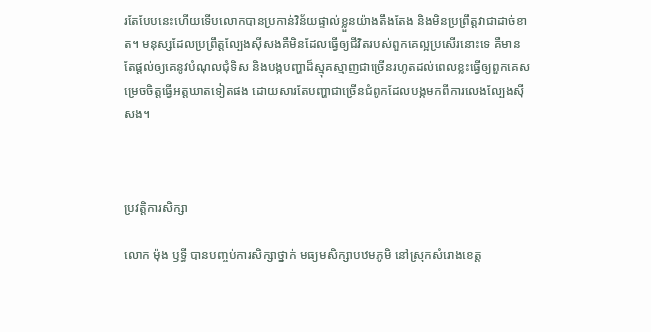រតែបែបនេះហើយទើបលោកបានប្រកាន់វិន័យផ្ទាល់ខ្លួនយ៉ាងតឹងតែង និងមិនប្រព្រឹត្តវាជាដាច់ខាត។ មនុស្សដែលប្រព្រឹត្តល្បែងស៊ីសងគឺមិនដែលធ្វើឲ្យជីវិតរបស់ពួកគេល្អប្រសើរនោះទេ គឺមានតែផ្ដល់ឲ្យគេនូវបំណុលជុំទិស និងបង្កបញ្ហាដ៏ស្មុគស្មាញជាច្រើនរហូតដល់ពេលខ្លះធ្វើឲ្យពួកគេសម្រេចចិត្តធ្វើអត្តឃាតទៀតផង ដោយសារតែបញ្ហាជាច្រើនជំពូកដែលបង្កមកពីការលេងល្បែងស៊ីសង។



ប្រវត្តិការសិក្សា

លោក ម៉ុង ឫទ្ធី បានបញ្ចប់ការសិក្សាថ្នាក់ មធ្យមសិក្សាបឋមភូមិ នៅស្រុកសំរោងខេត្ត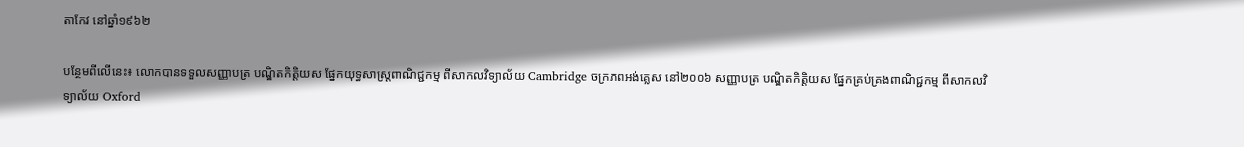តាកែវ នៅឆ្នាំ១៩៦២

បន្ថែមពីលើនេះ៖ លោកបានទទួលសញ្ញាបត្រ បណ្ឌិតកិត្តិយស ផ្នែកយុទ្ធសាស្ត្រពាណិជ្ជកម្ម ពីសាកលវិទ្យាល័យ Cambridge ចក្រភពអង់គ្លេស នៅ២០០៦ សញ្ញាបត្រ បណ្ឌិតកិត្តិយស ផ្នែកគ្រប់គ្រងពាណិជ្ជកម្ម ពីសាកលវិទ្យាល័យ Oxford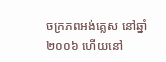ចក្រភពអង់គ្លេស នៅឆ្នាំ២០០៦ ហើយនៅ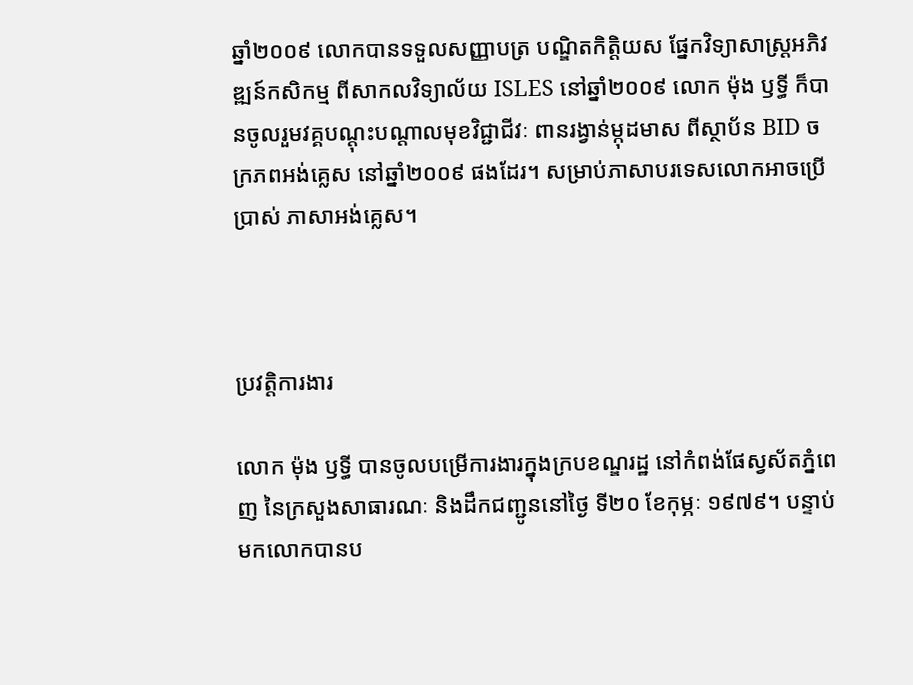ឆ្នាំ២០០៩ លោកបានទទួលសញ្ញាបត្រ បណ្ឌិតកិត្តិយស ផ្នែកវិទ្យាសាស្ត្រអភិវឌ្ឍន៍កសិកម្ម ពីសាកលវិទ្យាល័យ ISLES នៅឆ្នាំ២០០៩ លោក ម៉ុង ឫទ្ធី ក៏បានចូលរួមវគ្គបណ្ដុះបណ្ដាលមុខវិជ្ជាជីវៈ ពានរង្វាន់ម្កុដមាស ពីស្ថាប័ន BID ចក្រភពអង់គ្លេស នៅឆ្នាំ២០០៩ ផងដែរ។ សម្រាប់ភាសាបរទេសលោកអាចប្រើប្រាស់ ភាសាអង់គ្លេស។



ប្រវត្តិការងារ

លោក ម៉ុង ឫទ្ធី បានចូលបម្រើការងារក្នុងក្របខណ្ឌរដ្ឋ នៅកំពង់ផែស្វស័តភ្នំពេញ នៃក្រសួងសាធារណៈ និងដឹកជញ្ជូននៅថ្ងៃ ទី២០ ខែកុម្ភៈ ១៩៧៩។ បន្ទាប់មកលោកបានប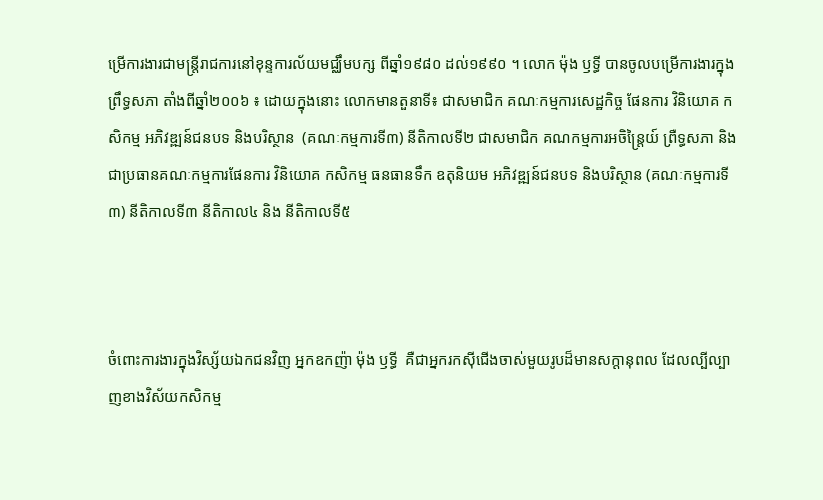ម្រើការងារជាមន្ត្រីរាជការនៅខុន្ទការល័យមជ្ឈឹមបក្ស ពីឆ្នាំ១៩៨០ ដល់១៩៩០ ។ លោក ម៉ុង ឫទ្ធី បានចូលបម្រើការងារក្នុង ព្រឹទ្ធសភា តាំងពីឆ្នាំ២០០៦ ៖ ដោយក្នុងនោះ លោកមានតួនាទី៖ ជាសមាជិក គណៈកម្មការសេដ្ឋកិច្ច ផែនការ វិនិយោគ កសិកម្ម អភិវឌ្ឍន៍ជនបទ និងបរិស្ថាន  (គណៈកម្មការទី៣) នីតិកាលទី២ ជាសមាជិក គណកម្មការអចិន្ត្រៃយ៍ ព្រឺទ្ធសភា និងជាប្រធានគណៈកម្មការផែនការ វិនិយោគ កសិកម្ម ធនធានទឹក ឧតុនិយម អភិវឌ្ឍន៍ជនបទ និងបរិស្ថាន (គណៈកម្មការទី៣) នីតិកាលទី៣ នីតិកាល៤ និង នីតិកាលទី៥



ចំពោះការងារក្នុងវិស្ស័យឯកជនវិញ អ្នកឧកញ៉ា ម៉ុង ឫទ្ធី  គឺជាអ្នករកស៊ីជើងចាស់មួយរូបដ៏មានសក្តានុពល ដែលល្បីល្បាញខាងវិស័យកសិកម្ម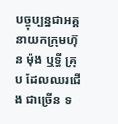បច្ចុប្បន្នជាអគ្គនាយកក្រុមហ៊ុន ម៉ុង ឬទ្ធី គ្រុប ដែលឈរជើង ជាច្រើន ទ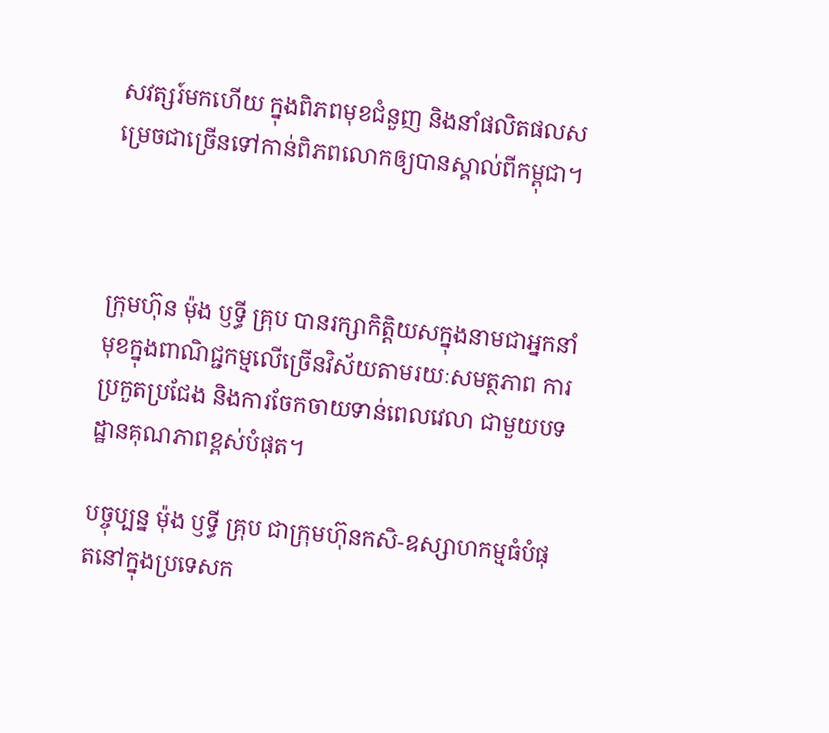សវត្សរ៍មកហើយ ក្នុងពិភពមុខជំនួញ និងនាំផលិតផលសម្រេចជាច្រើនទៅកាន់ពិភពលោកឲ្យបានស្គាល់ពីកម្ពុជា។



ក្រុមហ៊ុន ម៉ុង ឫទ្ធី គ្រុប បានរក្សាកិត្តិយសក្នុងនាមជាអ្នកនាំមុខក្នុងពាណិជ្ជកម្មលើច្រើនវិស័យតាមរយៈសមត្ថភាព ការប្រកួតប្រជែង និងការចែកចាយទាន់ពេលវេលា ជាមួយបទដ្ឋានគុណភាពខ្ពស់បំផុត។

បច្ចុប្បន្ន ម៉ុង ឫទ្ធី គ្រុប ជាក្រុមហ៊ុនកសិ-ឧស្សាហកម្មធំបំផុតនៅក្នុងប្រទេសក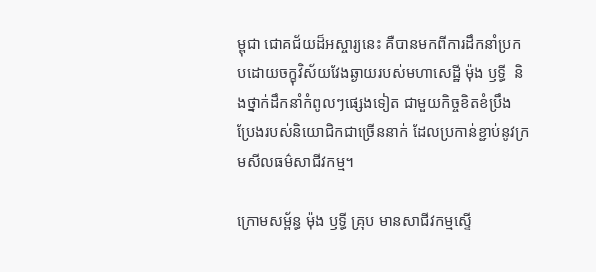ម្ពុជា ជោគជ័យដ៏អស្ចារ្យនេះ គឺបានមកពីការដឹកនាំប្រកបដោយចក្ខុវិស័យវែងឆ្ងាយរបស់មហាសេដ្ឋី ម៉ុង ឫទ្ធី  និងថ្នាក់ដឹកនាំកំពូលៗផ្សេងទៀត ជាមួយកិច្ចខិតខំប្រឹងប្រែងរបស់និយោជិកជាច្រើននាក់ ដែលប្រកាន់ខ្ជាប់នូវក្រមសីលធម៌សាជីវកម្ម។

ក្រោមសម្ព័ន្ធ ម៉ុង ឫទ្ធី គ្រុប មានសាជីវកម្មស្ទើ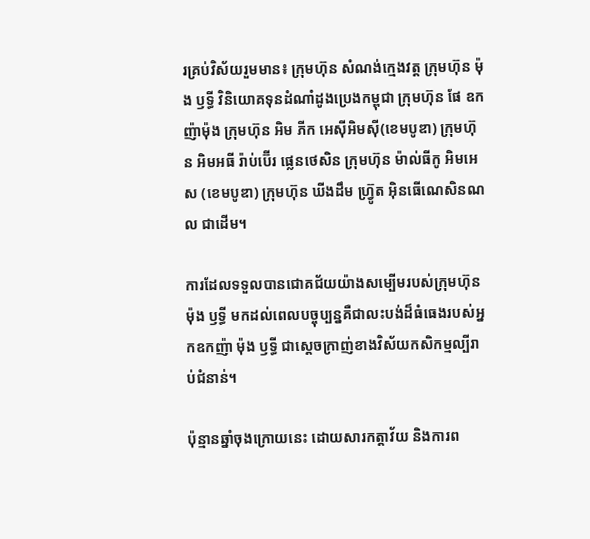រគ្រប់វិស័យរួមមាន៖ ក្រុមហ៊ុន សំណង់ក្មេងវត្ត ក្រុមហ៊ុន ម៉ុង ឫទ្ធី វិនិយោគទុនដំណាំដូងប្រេងកម្ពុជា ក្រុមហ៊ុន ផែ ឧកញ៉ាម៉ុង ក្រុមហ៊ុន អិម ភីក អេស៊ីអិមស៊ី(ខេមបូឌា) ក្រុមហ៊ុន អិមអធី រ៉ាប់ប៊ើរ ផ្លេនថេសិន ក្រុមហ៊ុន ម៉ាល់ធីកូ អិមអេស (ខេមបូឌា) ក្រុមហ៊ុន ឃីងដឹម ហ្រ្វ៊ូត អ៊ិនធើណេសិនណល ជាដើម។

ការដែលទទួលបានជោគជ័យយ៉ាងសម្បើមរបស់ក្រុមហ៊ុន ម៉ុង ឫទ្ធី មកដល់ពេលបច្ចុប្បន្នគឺជាលះបង់ដ៏ធំធេងរបស់អ្នកឧកញ៉ា ម៉ុង ឫទ្ធី ជាស្តេចក្រាញ់ខាងវិស័យកសិកម្មល្បីរាប់ជំនាន់។

ប៉ុន្មានឆ្នាំចុងក្រោយនេះ ដោយសារកត្តាវ័យ និងការព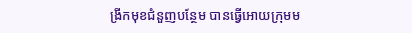ង្រីកមុខជំនួញបន្ថែម បានធ្វើអោយក្រុមម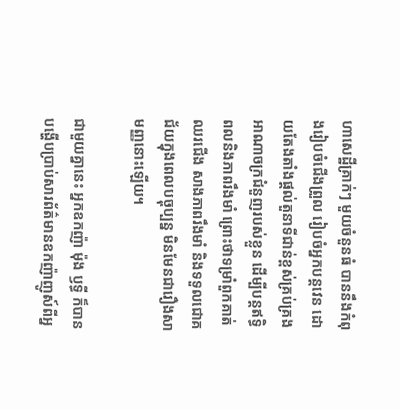ហាសេដ្ឋីគ្រាក់ៗ មួយចំនួនធំ បាននឹងកំពុងរៀបចំជើងព្រួល រៀបចំអ្នកបន្តវេន ដោយតែងតាំងផ្តល់តួនាទីជាន់ខ្ពស់គ្រប់គ្រងអាណាចក្រជំនួញរបស់ខ្លួន ដើម្បីបន្តឥទ្ធិពលនិងភាពរឹងមាំ ព្រោះថាទម្រាំពួកគាត់ឈរជើង សាងភាពរឹងមាំ និងទទួលជោគជ័យក្នុងពេលបច្ចុប្បន្ន មិនមែនជារឿងសាមញ្ញនោះឡើយ។

ជាមួយគ្នានេះ អ្នកឧកញ៉ា ម៉ុង ឫទ្ធី ក៏បានបង្ហើបប្រាប់សារព័ត៌មានឧកញ៉ាញូស៍ពីអ្ន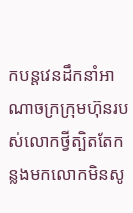កបន្តវេនដឹកនាំអាណាចក្រក្រុមហ៊ុនរបស់លោកថ្វីត្បិតតែកន្លងមកលោកមិនសូ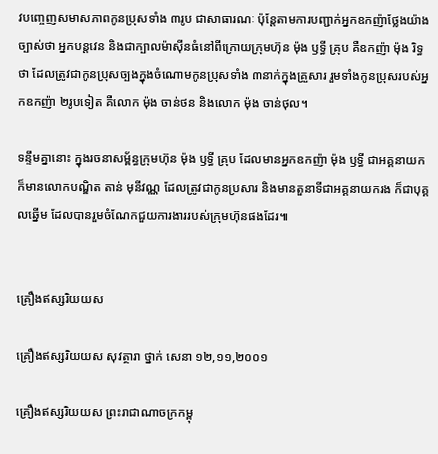វបញ្ចេញសមាសភាពកូនប្រុសទាំង ៣រូប ជាសាធារណៈ ប៉ុន្តែតាមការបញ្ជាក់អ្នកឧកញ៉ាថ្លែងយ៉ាងច្បាស់ថា អ្នកបន្តវេន និងជាក្បាលម៉ាស៊ីនធំនៅពីក្រោយក្រុមហ៊ុន ម៉ុង ឫទ្ធី គ្រុប គឺឧកញ៉ា ម៉ុង រិទ្ធថា ដែលត្រូវជាកូនប្រុសច្បងក្នុងចំណោមកូនប្រុសទាំង ៣នាក់ក្នុងគ្រួសារ រួមទាំងកូនប្រុសរបស់អ្នកឧកញ៉ា ២រូបទៀត គឺលោក ម៉ុង ចាន់ថន និងលោក ម៉ុង ចាន់ថុល។

ទន្ទឹមគ្នានោះ ក្នុងរចនាសម្ព័ន្ធក្រុមហ៊ុន ម៉ុង ឫទ្ធី គ្រុប ដែលមានអ្នកឧកញ៉ា ម៉ុង ឫទ្ធី ជាអគ្គនាយក ក៏មានលោកបណ្ឌិត តាន់ មុនីវណ្ណ ដែលត្រូវជាកូនប្រសារ និងមានតួនាទីជាអគ្គនាយករង ក៏ជាបុគ្គលឆ្នើម ដែលបានរួមចំណែកជួយការងាររបស់ក្រុមហ៊ុនផងដែរ៕


គ្រឿងឥស្សរិយយស

គ្រឿងឥស្សរិយយស សុវត្ថារា ថ្នាក់ សេនា ១២,១១,២០០១

គ្រឿងឥស្សរិយយស ព្រះរាជាណាចក្រកម្ពុ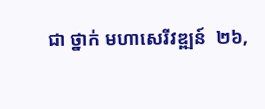ជា ថ្នាក់ មហាសេរីវឌ្ឍន៍  ២៦,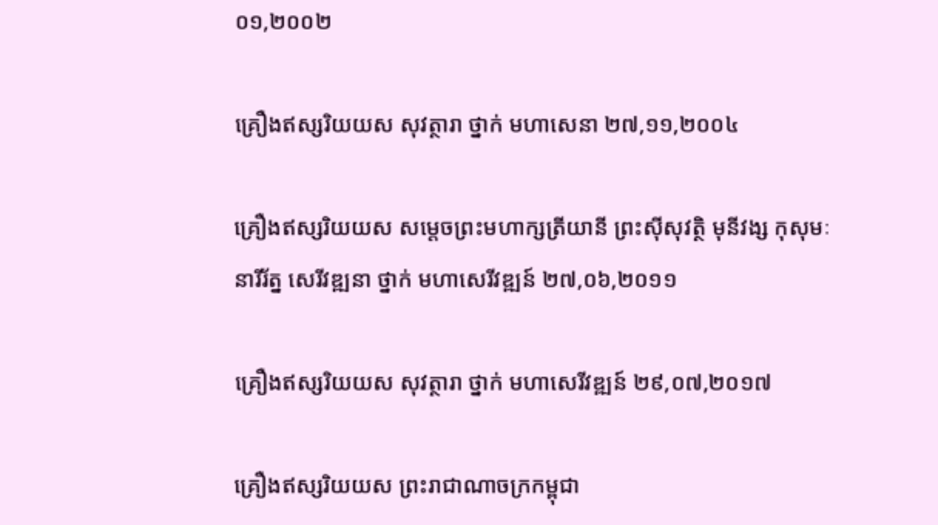០១,២០០២

គ្រឿងឥស្សរិយយស សុវត្ថារា ថ្នាក់ មហាសេនា ២៧,១១,២០០៤

គ្រឿងឥស្សរិយយស សម្ដេចព្រះមហាក្សត្រីយានី ព្រះស៊ីសុវត្ថិ មុនីវង្ស កុសុមៈនារីរ័ត្ន សេរីវឌ្ឍនា ថ្នាក់ មហាសេរីវឌ្ឍន៍ ២៧,០៦,២០១១

គ្រឿងឥស្សរិយយស សុវត្ថារា ថ្នាក់ មហាសេរីវឌ្ឍន៍ ២៩,០៧,២០១៧

គ្រឿងឥស្សរិយយស ព្រះរាជាណាចក្រកម្ពុជា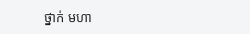ថ្នាក់ មហា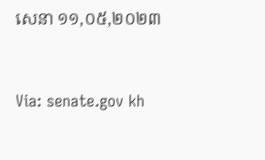សេនា ១១,០៥,២០២៣



Via: senate.gov kh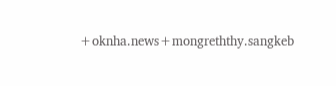+oknha.news+mongreththy.sangkeb